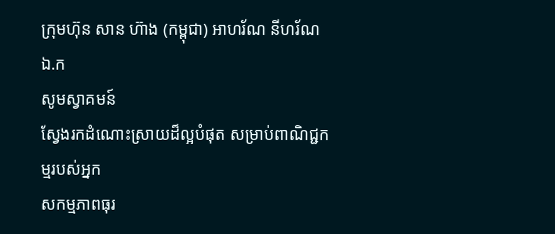ក្រុមហ៊ុន សាន ហ៊ាង (កម្ពុជា) អាហរ័ណ នីហរ័ណ ឯ.ក
សូមស្វាគមន៍
ស្វែងរកដំណោះស្រាយដ៏ល្អបំផុត សម្រាប់ពាណិជ្ជកម្មរបស់អ្នក
សកម្មភាពធុរ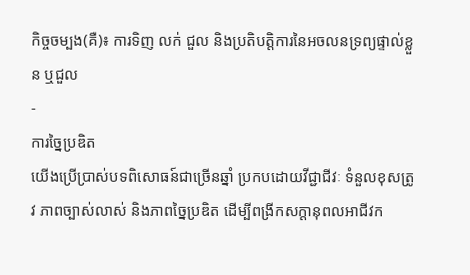កិច្ចចម្បង(គឺ)៖ ការទិញ លក់ ជួល និងប្រតិបត្តិការនៃអចលនទ្រព្យផ្ទាល់ខ្លួន ឬជួល
-
ការច្នៃប្រឌិត
យើងប្រើប្រាស់បទពិសោធន៍ជាច្រើនឆ្នាំ ប្រកបដោយវីជ្ជាជីវៈ ទំនួលខុសត្រូវ ភាពច្បាស់លាស់ និងភាពច្នៃប្រឌិត ដើម្បីពង្រីកសក្ដានុពលអាជីវក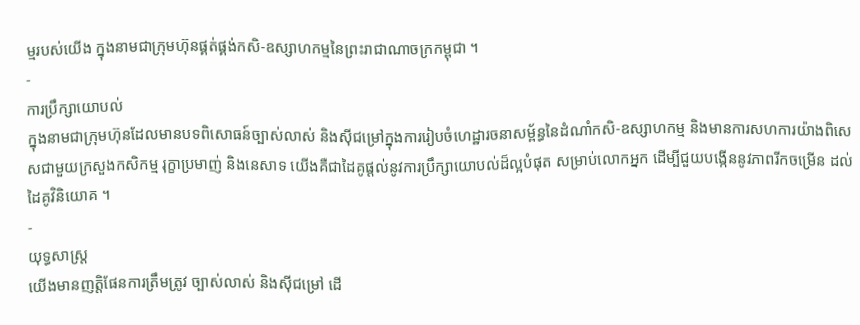ម្មរបស់យើង ក្នុងនាមជាក្រុមហ៊ុនផ្គត់ផ្គង់កសិ-ឧស្សាហកម្មនៃព្រះរាជាណាចក្រកម្ពុជា ។
-
ការប្រឹក្សាយោបល់
ក្នុងនាមជាក្រុមហ៊ុនដែលមានបទពិសោធន៍ច្បាស់លាស់ និងស៊ីជម្រៅក្នុងការរៀបចំហេដ្ឋារចនាសម្ព័ន្ធនៃដំណាំកសិ-ឧស្សាហកម្ម និងមានការសហការយ៉ាងពិសេសជាមួយក្រសួងកសិកម្ម រុក្ខាប្រមាញ់ និងនេសាទ យើងគឺជាដៃគូផ្ដល់នូវការប្រឹក្សាយោបល់ដ៏ល្អបំផុត សម្រាប់លោកអ្នក ដើម្បីជួយបង្កើននូវភាពរីកចម្រើន ដល់ដៃគូវិនិយោគ ។
-
យុទ្ធសាស្ត្រ
យើងមានញត្តិផែនការត្រឹមត្រូវ ច្បាស់លាស់ និងស៊ីជម្រៅ ដើ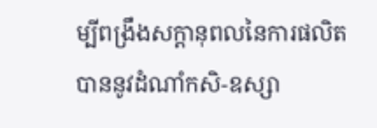ម្បីពង្រឹងសក្ដានុពលនៃការផលិតបាននូវដំណាំកសិ-ឧស្សា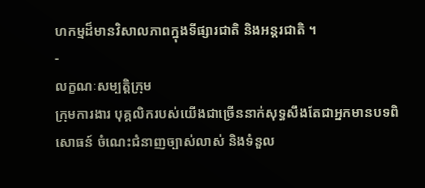ហកម្មដ៏មានវិសាលភាពក្នុងទីផ្សារជាតិ និងអន្តរជាតិ ។
-
លក្ខណៈសម្បត្តិក្រុម
ក្រុមការងារ បុគ្គលិករបស់យើងជាច្រើននាក់សុទ្ធសឹងតែជាអ្នកមានបទពិសោធន៍ ចំណេះជំនាញច្បាស់លាស់ និងទំនួល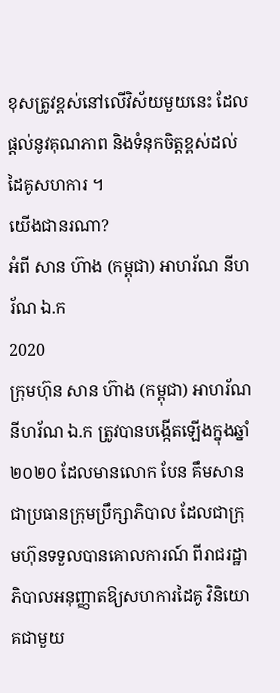ខុសត្រូវខ្ពស់នៅលើវិស័យមួយនេះ ដែលផ្ដល់នូវគុណភាព និងទំនុកចិត្តខ្ពស់ដល់ដៃគូសហការ ។
យើងជានរណា?
អំពី សាន ហ៊ាង (កម្ពុជា) អាហរ័ណ នីហរ័ណ ឯ.ក
2020
ក្រុមហ៊ុន សាន ហ៊ាង (កម្ពុជា) អាហរ័ណ នីហរ័ណ ឯ.ក ត្រូវបានបង្កើតឡើងក្នុងឆ្នាំ ២០២០ ដែលមានលោក បែន គឹមសាន ជាប្រធានក្រុមប្រឹក្សាភិបាល ដែលជាក្រុមហ៊ុនទទួលបានគោលការណ៍ ពីរាជរដ្ឋាភិបាលអនុញ្ញាតឱ្យសហការដៃគូ វិនិយោគជាមួយ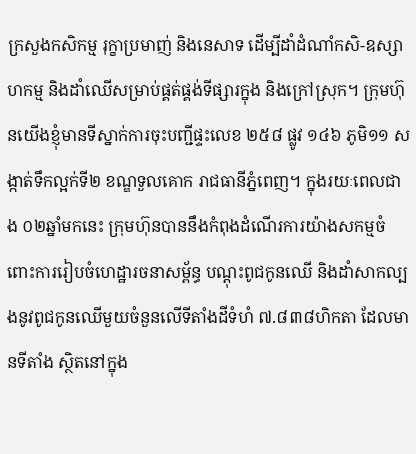ក្រសួងកសិកម្ម រុក្ខាប្រមាញ់ និងនេសាទ ដើម្បីដាំដំណាំកសិ-ឧស្សាហកម្ម និងដាំឈើសម្រាប់ផ្គត់ផ្គង់ទីផ្សារក្នុង និងក្រៅស្រុក។ ក្រុមហ៊ុនយើងខ្ញុំមានទីស្នាក់ការចុះបញ្ជីផ្ទះលេខ ២៥៨ ផ្លូវ ១៤៦ ភូមិ១១ សង្កាត់ទឹកល្អក់ទី២ ខណ្ឌទួលគោក រាជធានីភ្នំពេញ។ ក្នុងរយៈពេលជាង ០២ឆ្នាំមកនេះ ក្រុមហ៊ុនបាននឹងកំពុងដំណើរការយ៉ាងសកម្មចំពោះការរៀបចំហេដ្ឋារចនាសម្ព័ន្ធ បណ្ដុះពូជកូនឈើ និងដាំសាកល្បងនូវពូជកូនឈើមួយចំនួនលើទីតាំងដីទំហំ ៧.៨៣៨ហិកតា ដែលមានទីតាំង ស្ថិតនៅក្នុង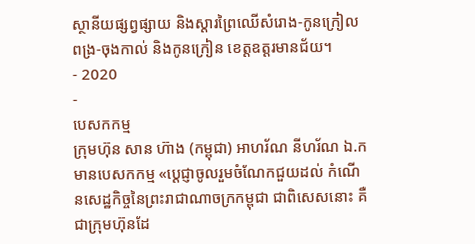ស្ថានីយផ្សព្វផ្សាយ និងស្ដារព្រៃឈើសំរោង-កូនក្រៀល ពង្រ-ចុងកាល់ និងកូនក្រៀន ខេត្តឧត្តរមានជ័យ។
- 2020
-
បេសកកម្ម
ក្រុមហ៊ុន សាន ហ៊ាង (កម្ពុជា) អាហរ័ណ នីហរ័ណ ឯ.ក មានបេសកកម្ម «ប្ដេជ្ញាចូលរួមចំណែកជួយដល់ កំណើនសេដ្ឋកិច្ចនៃព្រះរាជាណាចក្រកម្ពុជា ជាពិសេសនោះ គឺជាក្រុមហ៊ុនដែ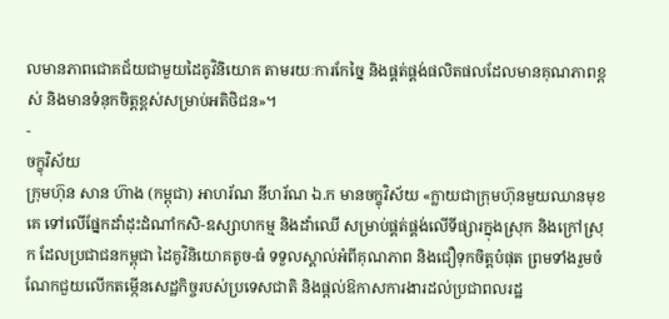លមានភាពជោគជ័យជាមួយដៃគូវិនិយោគ តាមរយៈការកែច្នៃ និងផ្គត់ផ្គង់ផលិតផលដែលមានគុណភាពខ្ពស់ និងមានទំនុកចិត្តខ្ពស់សម្រាប់អតិថិជន»។
-
ចក្ខុវិស័យ
ក្រុមហ៊ុន សាន ហ៊ាង (កម្ពុជា) អាហរ័ណ នីហរ័ណ ឯ.ក មានចក្ខុវិស័យ «ក្លាយជាក្រុមហ៊ុនមួយឈានមុខគេ ទៅលើផ្នែកដាំដុះដំណាំកសិ-ឧស្សាហកម្ម និងដាំឈើ សម្រាប់ផ្គត់ផ្គង់លើទីផ្សារក្នុងស្រុក និងក្រៅស្រុក ដែលប្រជាជនកម្ពុជា ដៃគូវិនិយោគតូច-ធំ ទទួលស្គាល់អំពីគុណភាព និងជឿទុកចិត្តបំផុត ព្រមទាំងរួមចំណែកជួយលើកតម្កើនសេដ្ឋកិច្ចរបស់ប្រទេសជាតិ និងផ្ដល់ឱកាសការងារដល់ប្រជាពលរដ្ឋ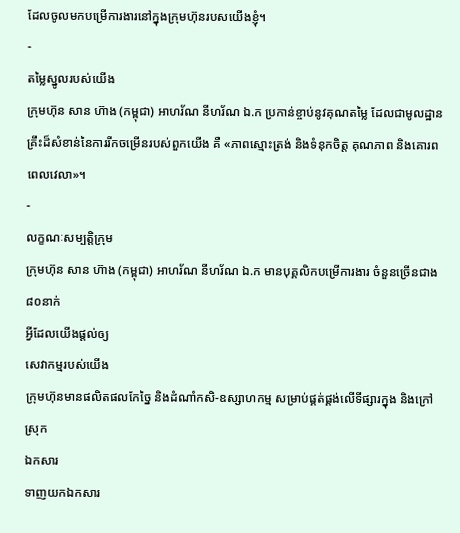ដែលចូលមកបម្រើការងារនៅក្នុងក្រុមហ៊ុនរបសយើងខ្ញុំ។
-
តម្លៃស្នូលរបស់យើង
ក្រុមហ៊ុន សាន ហ៊ាង (កម្ពុជា) អាហរ័ណ នីហរ័ណ ឯ.ក ប្រកាន់ខ្ចាប់នូវគុណតម្លៃ ដែលជាមូលដ្ឋានគ្រឹះដ៏សំខាន់នៃការរីកចម្រើនរបស់ពួកយើង គឺ «ភាពស្មោះត្រង់ និងទំនុកចិត្ត គុណភាព និងគោរពពេលវេលា»។
-
លក្ខណៈសម្បត្តិក្រុម
ក្រុមហ៊ុន សាន ហ៊ាង (កម្ពុជា) អាហរ័ណ នីហរ័ណ ឯ.ក មានបុគ្គលិកបម្រើការងារ ចំនួនច្រើនជាង៨០នាក់
អ្វីដែលយើងផ្ដល់ឲ្យ
សេវាកម្មរបស់យើង
ក្រុមហ៊ុនមានផលិតផលកែច្នៃ និងដំណាំកសិ-ឧស្សាហកម្ម សម្រាប់ផ្គត់ផ្គង់លើទីផ្សារក្នុង និងក្រៅស្រុក
ឯកសារ
ទាញយកឯកសារ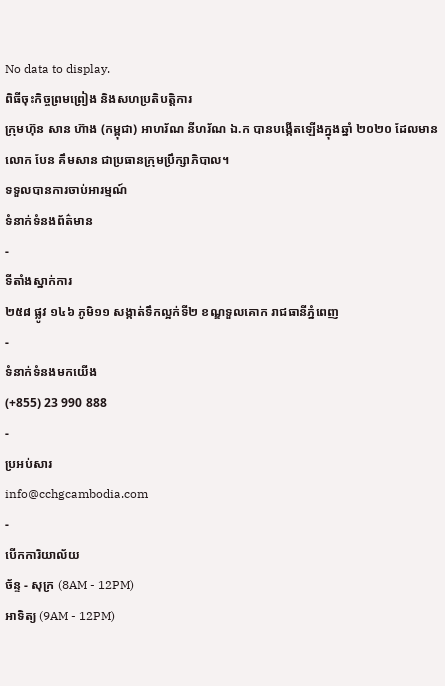No data to display.
ពិធីចុះកិច្ចព្រមព្រៀង និងសហប្រតិបត្តិការ
ក្រុមហ៊ុន សាន ហ៊ាង (កម្ពុជា) អាហរ័ណ នីហរ័ណ ឯ.ក បានបង្កើតឡើងក្នុងឆ្នាំ ២០២០ ដែលមានលោក បែន គឹមសាន ជាប្រធានក្រុមប្រឹក្សាភិបាល។
ទទួលបានការចាប់អារម្មណ៍
ទំនាក់ទំនងព័ត៌មាន
-
ទីតាំងស្នាក់ការ
២៥៨ ផ្លូវ ១៤៦ ភូមិ១១ សង្កាត់ទឹកល្អក់ទី២ ខណ្ឌទួលគោក រាជធានីភ្នំពេញ
-
ទំនាក់ទំនងមកយើង
(+855) 23 990 888
-
ប្រអប់សារ
info@cchgcambodia.com
-
បើកការិយាល័យ
ច័ន្ទ - សុក្រ (8AM - 12PM)
អាទិត្យ (9AM - 12PM)